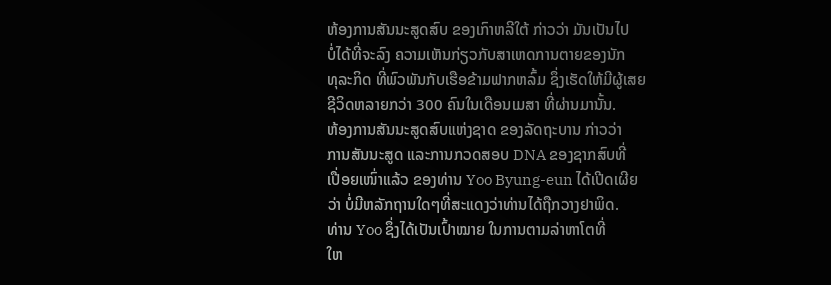ຫ້ອງການສັນນະສູດສົບ ຂອງເກົາຫລີໃຕ້ ກ່າວວ່າ ມັນເປັນໄປ
ບໍ່ໄດ້ທີ່ຈະລົງ ຄວາມເຫັນກ່ຽວກັບສາເຫດການຕາຍຂອງນັກ
ທຸລະກິດ ທີ່ພົວພັນກັບເຮືອຂ້າມຟາກຫລົ້ມ ຊຶ່ງເຮັດໃຫ້ມີຜູ້ເສຍ
ຊີວິດຫລາຍກວ່າ 300 ຄົນໃນເດືອນເມສາ ທີ່ຜ່ານມານັ້ນ.
ຫ້ອງການສັນນະສູດສົບແຫ່ງຊາດ ຂອງລັດຖະບານ ກ່າວວ່າ
ການສັນນະສູດ ແລະການກວດສອບ DNA ຂອງຊາກສົບທີ່
ເປື່ອຍເໜົ່າແລ້ວ ຂອງທ່ານ Yoo Byung-eun ໄດ້ເປີດເຜີຍ
ວ່າ ບໍ່ມີຫລັກຖານໃດໆທີ່ສະແດງວ່າທ່ານໄດ້ຖືກວາງຢາພິດ.
ທ່ານ Yoo ຊຶ່ງໄດ້ເປັນເປົ້າໝາຍ ໃນການຕາມລ່າຫາໂຕທີ່
ໃຫ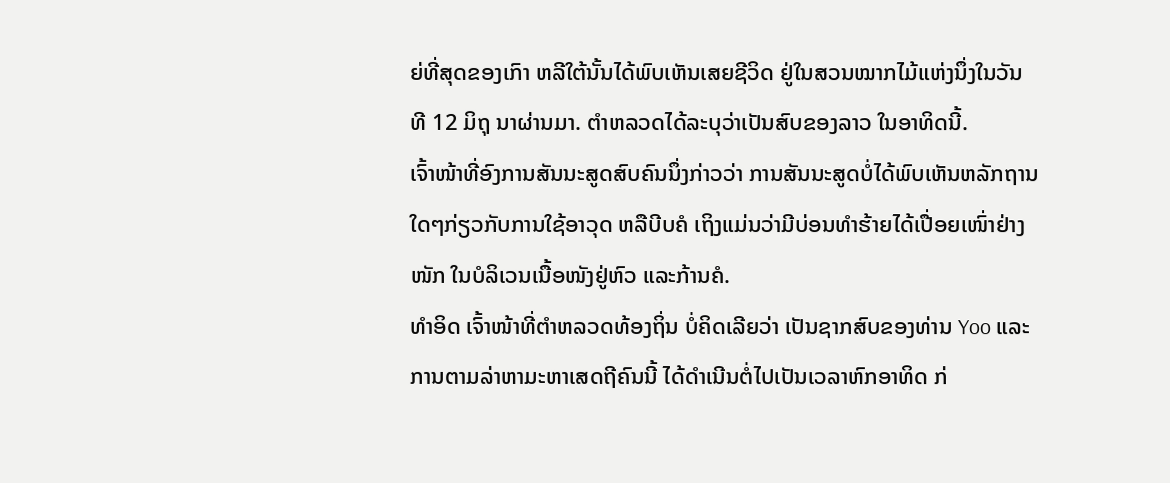ຍ່ທີ່ສຸດຂອງເກົາ ຫລີໃຕ້ນັ້ນໄດ້ພົບເຫັນເສຍຊີວິດ ຢູ່ໃນສວນໝາກໄມ້ແຫ່ງນຶ່ງໃນວັນ
ທີ 12 ມິຖຸ ນາຜ່ານມາ. ຕຳຫລວດໄດ້ລະບຸວ່າເປັນສົບຂອງລາວ ໃນອາທິດນີ້.
ເຈົ້າໜ້າທີ່ອົງການສັນນະສູດສົບຄົນນຶ່ງກ່າວວ່າ ການສັນນະສູດບໍ່ໄດ້ພົບເຫັນຫລັກຖານ
ໃດໆກ່ຽວກັບການໃຊ້ອາວຸດ ຫລືບີບຄໍ ເຖິງແມ່ນວ່າມີບ່ອນທຳຮ້າຍໄດ້ເປື່ອຍເໜົ່າຢ່າງ
ໜັກ ໃນບໍລິເວນເນື້ອໜັງຢູ່ຫົວ ແລະກ້ານຄໍ.
ທຳອິດ ເຈົ້າໜ້າທີ່ຕຳຫລວດທ້ອງຖິ່ນ ບໍ່ຄິດເລີຍວ່າ ເປັນຊາກສົບຂອງທ່ານ Yoo ແລະ
ການຕາມລ່າຫາມະຫາເສດຖີຄົນນີ້ ໄດ້ດຳເນີນຕໍ່ໄປເປັນເວລາຫົກອາທິດ ກ່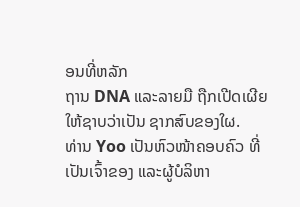ອນທີ່ຫລັກ
ຖານ DNA ແລະລາຍມື ຖືກເປີດເຜີຍໃຫ້ຊາບວ່າເປັນ ຊາກສົບຂອງໃຜ.
ທ່ານ Yoo ເປັນຫົວໜ້າຄອບຄົວ ທີ່ເປັນເຈົ້າຂອງ ແລະຜູ້ບໍລິຫາ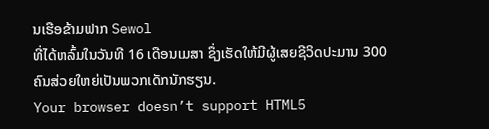ນເຮືອຂ້າມຟາກ Sewol
ທີ່ໄດ້ຫລົ້ມໃນວັນທີ 16 ເດືອນເມສາ ຊຶ່ງເຮັດໃຫ້ມີຜູ້ເສຍຊີວິດປະມານ 300 ຄົນສ່ວຍໃຫຍ່ເປັນພວກເດັກນັກຮຽນ.
Your browser doesn’t support HTML5